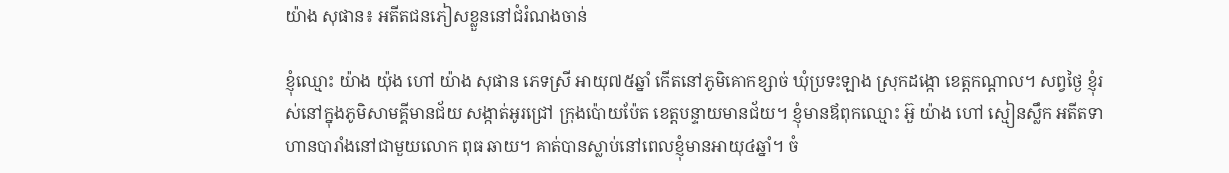យ៉ាង សុផាន៖ អតីតជនភៀសខ្លួននៅជំរំណងចាន់

ខ្ញុំឈ្មោះ យ៉ាង យ៉ុង ហៅ យ៉ាង សុផាន ភេទស្រី អាយុ៧៥ឆ្នាំ កើតនៅភូមិគោកខ្សាច់ ឃុំប្រទះឡាង ស្រុកដង្កោ ខេត្តកណ្ដាល។ សព្វថ្ងៃ ខ្ញុំរស់នៅក្នុងភូមិសាមគ្គីមានជ័យ សង្កាត់អូរជ្រៅ ក្រុងប៉ោយប៉ែត ខេត្តបន្ទាយមានជ័យ។ ខ្ញុំមានឪពុកឈ្មោះ អ៊ួ យ៉ាង ហៅ ស្មៀនស្លឹក អតីតទាហានបារាំងនៅជាមួយលោក ពុធ ឆាយ។ គាត់បានស្លាប់នៅពេលខ្ញុំមានអាយុ៤ឆ្នាំ។ ចំ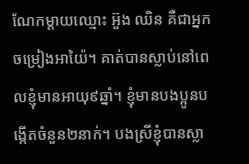ណែកម្ដាយឈ្មោះ អ៊ួង ឈិន គឺជាអ្នកចម្រៀងអាយ៉ៃ។ គាត់បានស្លាប់នៅពេលខ្ញុំមានអាយុ៩ឆ្នាំ។ ខ្ញុំមានបងប្អូនបង្កើតចំនួន២នាក់។ បងស្រីខ្ញុំបានស្លា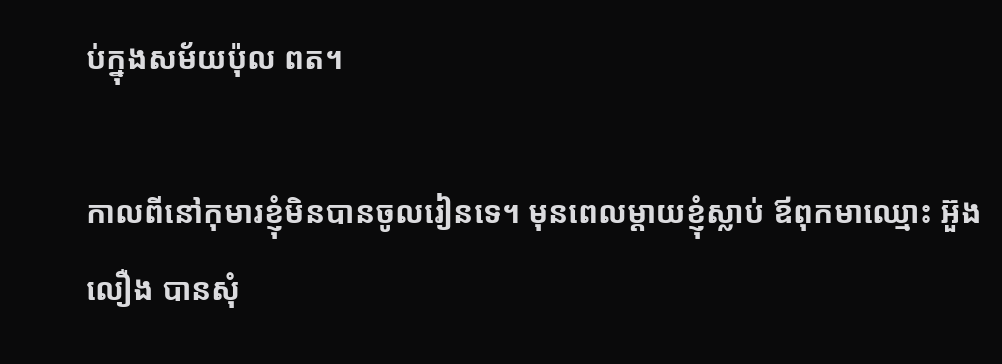ប់ក្នុងសម័យប៉ុល ពត។

កាលពីនៅកុមារខ្ញុំមិនបានចូលរៀនទេ។ មុនពេលម្ដាយខ្ញុំស្លាប់ ឪពុកមាឈ្មោះ អ៊ួង លឿង បានសុំ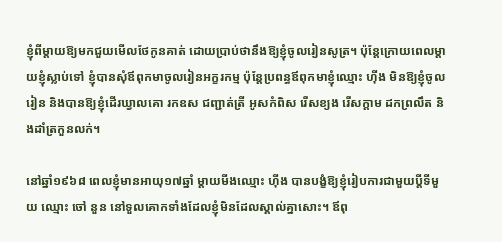ខ្ញុំពីម្ដាយឱ្យមកជួយមើលថែកូនគាត់ ដោយប្រាប់ថានឹងឱ្យខ្ញុំចូលរៀនសូត្រ។ ប៉ុន្តែក្រោយពេលម្ដាយខ្ញុំស្លាប់ទៅ ខ្ញុំបានសុំឪពុកមាចូលរៀនអក្ខរកម្ម ប៉ុន្តែប្រពន្ធឪពុកមាខ្ញុំឈ្មោះ ហ៊ីង មិនឱ្យខ្ញុំចូលរៀន និងបានឱ្យខ្ញុំដើរឃ្វាលគោ រកឧស ជញ្ជាត់ត្រី អូសកំពិស រើសខ្យង រើសក្ដាម ដកព្រលឹត និងដាំត្រកួនលក់។

នៅឆ្នាំ១៩៦៨ ពេលខ្ញុំមានអាយុ១៧ឆ្នាំ ម្ដាយមីងឈ្មោះ ហ៊ីង បានបង្ខំឱ្យខ្ញុំរៀបការជាមួយប្ដីទីមួយ ឈ្មោះ ចៅ នួន នៅទួលគោកទាំងដែលខ្ញុំមិនដែលស្គាល់គ្នាសោះ។ ឪពុ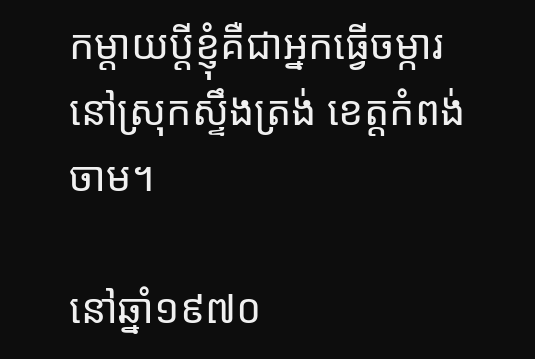កម្តាយប្ដីខ្ញុំគឺជាអ្នកធ្វើចម្ការនៅស្រុកស្ទឹងត្រង់ ខេត្តកំពង់ចាម។

នៅឆ្នាំ១៩៧០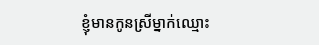ខ្ញុំមានកូនស្រីម្នាក់ឈ្មោះ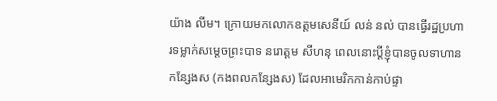យ៉ាង លីម។ ក្រោយមកលោកឧត្តមសេនីយ៍ លន់ នល់ បានធ្វើរដ្ឋប្រហារទម្លាក់សម្ដេចព្រះបាទ នរោត្ដម សីហនុ ពេលនោះប្ដីខ្ញុំបានចូលទាហានកន្សែងស (កងពលកន្សែងស) ដែលអាមេរិកកាន់កាប់ផ្ទា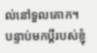ល់នៅទួលគោក។ បន្ទាប់មកប្ដីរបស់ខ្ញុំ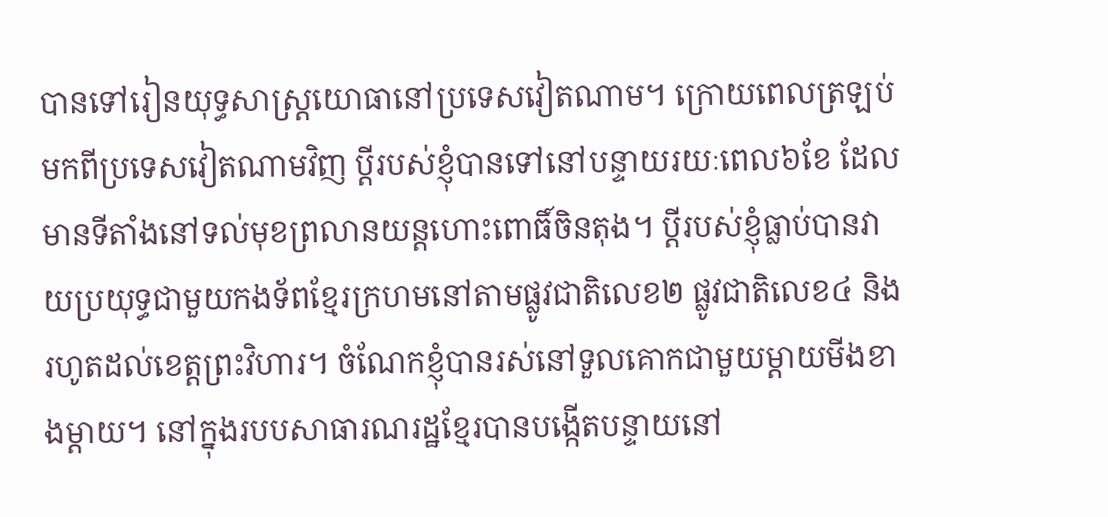បានទៅរៀនយុទ្ធសាស្ត្រយោធានៅប្រទេសវៀតណាម។ ក្រោយពេលត្រឡប់មកពីប្រទេសវៀតណាមវិញ ប្ដីរបស់ខ្ញុំបានទៅនៅបន្ទាយរយៈពេល៦ខែ ដែលមានទីតាំងនៅទល់មុខព្រលានយន្តហោះពោធិ៍ចិនតុង។ ប្ដីរបស់ខ្ញុំធ្លាប់បានវាយប្រយុទ្ធជាមួយកងទ័ពខ្មែរក្រហមនៅតាមផ្លូវជាតិលេខ២ ផ្លូវជាតិលេខ៤ និងរហូតដល់ខេត្តព្រះវិហារ។ ចំណែកខ្ញុំបានរស់នៅទួលគោកជាមួយម្ដាយមីងខាងម្ដាយ។ នៅក្នុងរបបសាធារណរដ្ឋខ្មែរបានបង្កើតបន្ទាយនៅ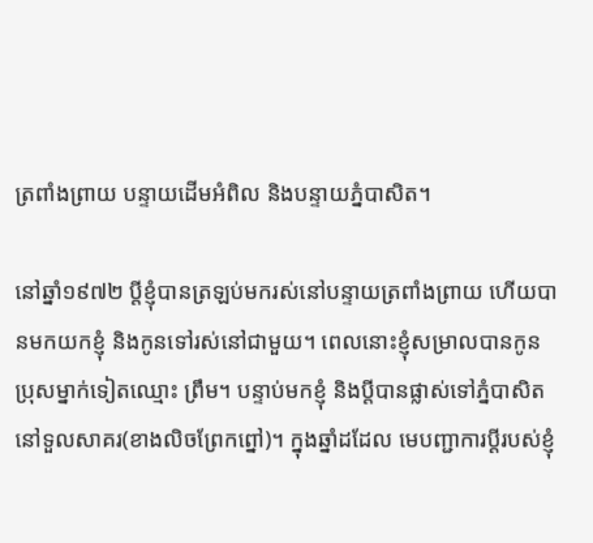ត្រពាំងព្រាយ បន្ទាយដើមអំពិល និងបន្ទាយភ្នំបាសិត។

នៅឆ្នាំ១៩៧២ ប្ដីខ្ញុំបានត្រឡប់មករស់នៅបន្ទាយត្រពាំងព្រាយ ហើយបានមកយកខ្ញុំ និងកូនទៅរស់នៅជាមួយ។ ពេលនោះខ្ញុំសម្រាលបានកូនប្រុសម្នាក់ទៀតឈ្មោះ ព្រឹម។ បន្ទាប់មកខ្ញុំ និងប្ដីបានផ្លាស់ទៅភ្នំបាសិតនៅទួលសាគរ(ខាងលិចព្រែកព្នៅ)។ ក្នុងឆ្នាំដដែល មេបញ្ជាការប្ដីរបស់ខ្ញុំ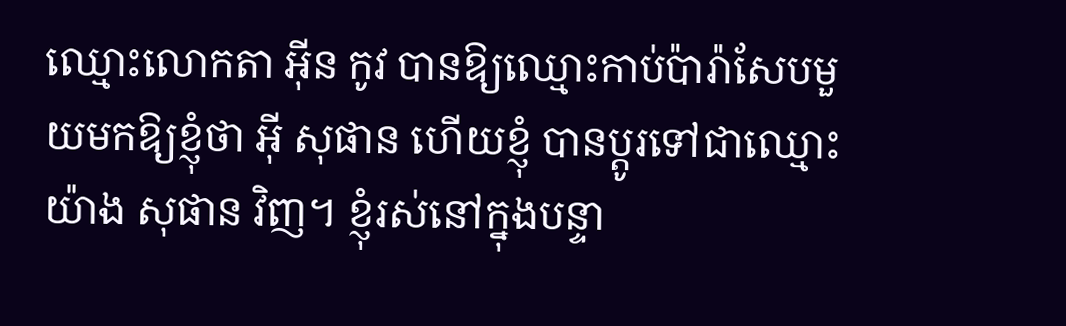ឈ្មោះលោកតា អ៊ីន កូវ បានឱ្យឈ្មោះកាប់ប៉ារ៉ាសែបមួយមកឱ្យខ្ញុំថា អ៊ី សុផាន ហើយខ្ញុំ បានប្ដូរទៅជាឈ្មោះ យ៉ាង សុផាន វិញ។ ខ្ញុំរស់នៅក្នុងបន្ទា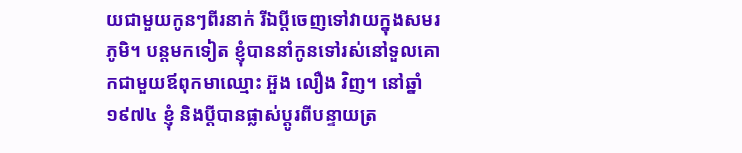យជាមួយកូនៗពីរនាក់ រីឯប្ដីចេញទៅវាយក្នុងសមរភូមិ។ បន្តមកទៀត ខ្ញុំបាននាំកូនទៅរស់នៅទួលគោកជាមួយឪពុកមាឈ្មោះ អ៊ួង លឿង វិញ។ នៅឆ្នាំ១៩៧៤ ខ្ញុំ និងប្ដីបានផ្លាស់ប្ដូរពីបន្ទាយត្រ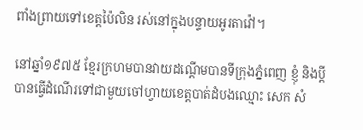ពាំងព្រាយទៅខេត្តប៉ៃលិន រស់នៅក្នុងបន្ទាយអូរតាវ៉ៅ។

នៅឆ្នាំ១៩៧៥ ខ្មែរក្រហមបានវាយដណ្ដើមបានទីក្រុងភ្នំពេញ ខ្ញុំ និងប្ដីបានធ្វើដំណើរទៅជាមួយចៅហ្វាយខេត្តបាត់ដំបងឈ្មោះ សេក សំ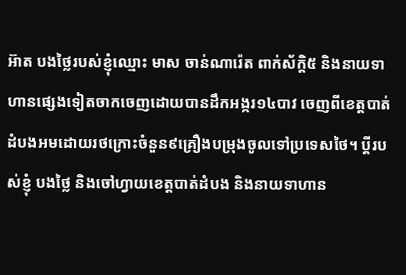អ៊ាត បងថ្លៃរបស់ខ្ញុំឈ្មោះ មាស ចាន់ណារ៉េត ពាក់ស័ក្តិ៥ និងនាយទាហានផ្សេងទៀតចាកចេញដោយបានដឹកអង្ករ១៤បាវ ចេញពីខេត្តបាត់ដំបងអមដោយរថក្រោះចំនួន៩គ្រឿងបម្រុងចូលទៅប្រទេសថៃ។ ប្ដីរបស់ខ្ញុំ បងថ្លៃ និងចៅហ្វាយខេត្តបាត់ដំបង និងនាយទាហាន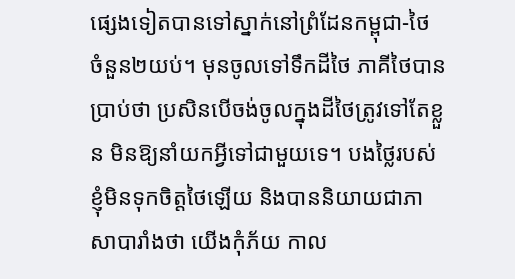ផ្សេងទៀតបានទៅស្នាក់នៅព្រំដែនកម្ពុជា-ថៃ ចំនួន២យប់។ មុនចូលទៅទឹកដីថៃ ភាគីថៃបានប្រាប់ថា ប្រសិនបើចង់ចូលក្នុងដីថៃត្រូវទៅតែខ្លួន មិនឱ្យនាំយកអ្វីទៅជាមួយទេ។ បងថ្លៃរបស់ខ្ញុំមិនទុកចិត្តថៃឡើយ និងបាននិយាយជាភាសាបារាំងថា យើងកុំភ័យ កាល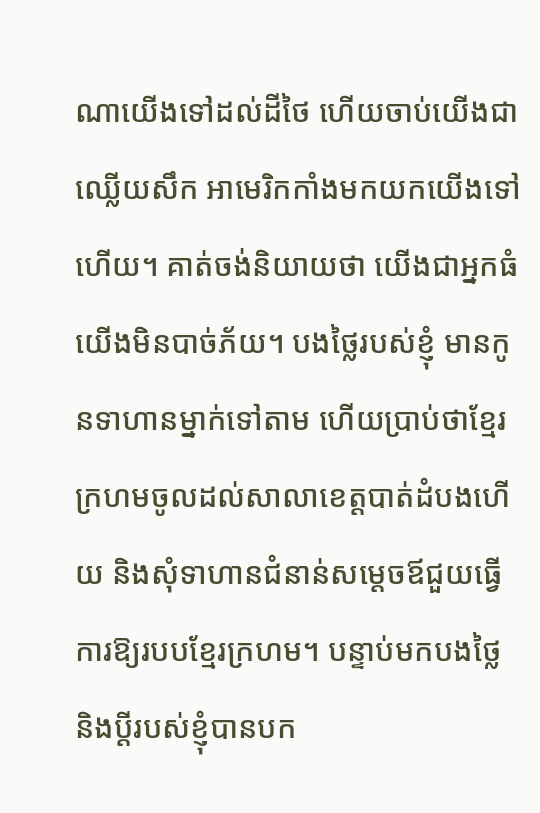ណាយើងទៅដល់ដីថៃ ហើយចាប់យើងជាឈ្លើយសឹក អាមេរិកកាំងមកយកយើងទៅហើយ។ គាត់ចង់និយាយថា យើងជាអ្នកធំយើងមិនបាច់ភ័យ។ បងថ្លៃរបស់ខ្ញុំ មានកូនទាហានម្នាក់ទៅតាម ហើយប្រាប់ថាខ្មែរក្រហមចូលដល់សាលាខេត្តបាត់ដំបងហើយ និងសុំទាហានជំនាន់សម្ដេចឪជួយធ្វើការឱ្យរបបខ្មែរក្រហម។ បន្ទាប់មកបងថ្លៃ និងប្ដីរបស់ខ្ញុំបានបក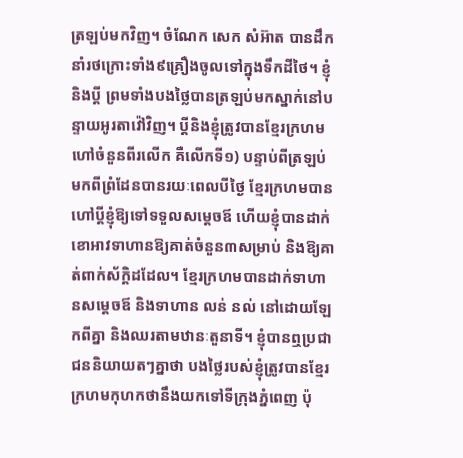ត្រឡប់មកវិញ។ ចំណែក សេក សំអ៊ាត បានដឹកនាំរថក្រោះទាំង៩គ្រឿងចូលទៅក្នុងទឹកដីថៃ។ ខ្ញុំនិងប្ដី ព្រមទាំងបងថ្លៃបានត្រឡប់មកស្នាក់នៅបន្ទាយអូរតាវ៉ៅវិញ។ ប្ដីនិងខ្ញុំត្រូវបានខ្មែរក្រហមហៅចំនួនពីរលើក គឺលើកទី១) បន្ទាប់ពីត្រឡប់មកពីព្រំដែនបានរយៈពេលបីថ្ងៃ ខ្មែរក្រហមបានហៅប្តីខ្ញុំឱ្យទៅទទួលសម្ដេចឪ ហើយខ្ញុំបានដាក់ខោអាវទាហានឱ្យគាត់ចំនួន៣សម្រាប់ និងឱ្យគាត់ពាក់ស័ក្តិដដែល។ ខ្មែរក្រហមបានដាក់ទាហានសម្ដេចឪ និងទាហាន លន់ នល់ នៅដោយឡែកពីគ្នា និងឈរតាមឋានៈតួនាទី។ ខ្ញុំបានឮប្រជាជននិយាយតៗគ្នាថា បងថ្លៃរបស់ខ្ញុំត្រូវបានខ្មែរក្រហមកុហកថានឹងយកទៅទីក្រុងភ្នំពេញ ប៉ុ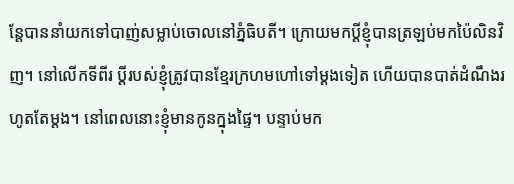ន្តែបាននាំយកទៅបាញ់សម្លាប់ចោលនៅភ្នំធិបតី។ ក្រោយមកប្ដីខ្ញុំបានត្រឡប់មកប៉ៃលិនវិញ។ នៅលើកទីពីរ ប្ដីរបស់ខ្ញុំត្រូវបានខ្មែរក្រហមហៅទៅម្ដងទៀត ហើយបានបាត់ដំណឹងរហូតតែម្តង។ នៅពេលនោះខ្ញុំមានកូនក្នុងផ្ទៃ។ បន្ទាប់មក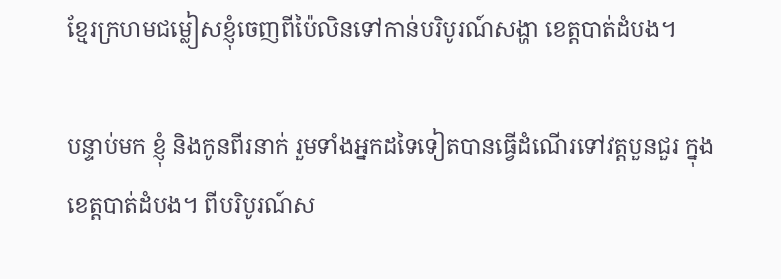ខ្មែរក្រហមជម្លៀសខ្ញុំចេញពីប៉ៃលិនទៅកាន់បរិបូរណ៍សង្ហា ខេត្តបាត់ដំបង។

បន្ទាប់មក ខ្ញុំ និងកូនពីរនាក់ រួមទាំងអ្នកដទៃទៀតបានធ្វើដំណើរទៅវត្តបួនជួរ ក្នុងខេត្តបាត់ដំបង។ ពីបរិបូរណ៍ស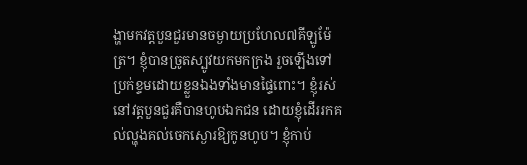ង្ហាមកវត្តបួនជួរមានចម្ងាយប្រហែល៧គីឡូម៉ែត្រ។ ខ្ញុំបានច្រូតស្បូវយកមកក្រង រួចឡើងទៅប្រក់ខ្ទមដោយខ្លួនឯងទាំងមានផ្ទៃពោះ។ ខ្ញុំរស់នៅវត្តបួនជួរគឺបានហូបឯកជន ដោយខ្ញុំដើររកគល់ល្ហុងគល់ចេកស្ងោរឱ្យកូនហូប។ ខ្ញុំកាប់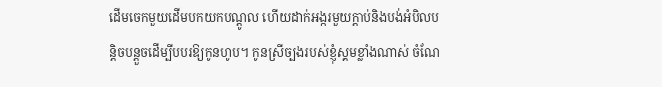ដើមចេកមួយដើមបកយកបណ្ដូល ហើយដាក់អង្ករមួយក្ដាប់និងបង់អំបិលបន្តិចបន្តួចដើម្បីបបរឱ្យកូនហូប។ កូនស្រីច្បងរបស់ខ្ញុំស្គមខ្លាំងណាស់ ចំណែ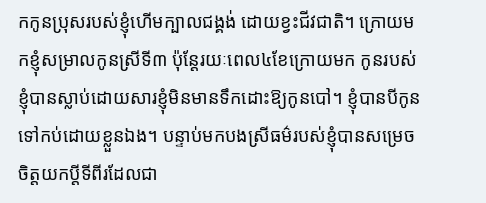កកូនប្រុសរបស់ខ្ញុំហើមក្បាលជង្គង់ ដោយខ្វះជីវជាតិ។ ក្រោយមកខ្ញុំសម្រាលកូនស្រីទី៣ ប៉ុន្ដែរយៈពេល៤ខែក្រោយមក កូនរបស់ខ្ញុំបានស្លាប់ដោយសារខ្ញុំមិនមានទឹកដោះឱ្យកូនបៅ។ ខ្ញុំបានបីកូនទៅកប់ដោយខ្លួនឯង។ បន្ទាប់មកបងស្រីធម៌របស់ខ្ញុំបានសម្រេចចិត្តយកប្ដីទីពីរដែលជា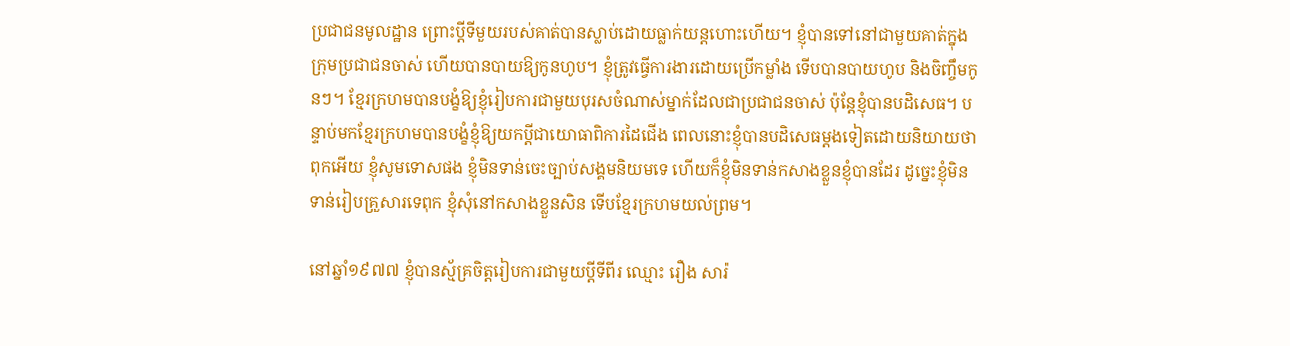ប្រជាជនមូលដ្ឋាន ព្រោះប្ដីទីមួយរបស់គាត់បានស្លាប់ដោយធ្លាក់យន្តហោះហើយ។ ខ្ញុំបានទៅនៅជាមួយគាត់ក្នុងក្រុមប្រជាជនចាស់ ហើយបានបាយឱ្យកូនហូប។ ខ្ញុំត្រូវធ្វើការងារដោយប្រើកម្លាំង ទើបបានបាយហូប និងចិញ្ចឹមកូនៗ។ ខ្មែរក្រហមបានបង្ខំឱ្យខ្ញុំរៀបការជាមួយបុរសចំណាស់ម្នាក់ដែលជាប្រជាជនចាស់ ប៉ុន្តែខ្ញុំបានបដិសេធ។ បន្ទាប់មកខ្មែរក្រហមបានបង្ខំខ្ញុំឱ្យយកប្ដីជាយោធាពិការដៃជើង ពេលនោះខ្ញុំបានបដិសេធម្ដងទៀតដោយនិយាយថា ពុកអើយ ខ្ញុំសូមទោសផង ខ្ញុំមិនទាន់ចេះច្បាប់សង្គមនិយមទេ ហើយក៏ខ្ញុំមិនទាន់កសាងខ្លួនខ្ញុំបានដែរ ដូច្នេះខ្ញុំមិនទាន់រៀបគ្រួសារទេពុក ខ្ញុំសុំនៅកសាងខ្លួនសិន ទើបខ្មែរក្រហមយល់ព្រម។

នៅឆ្នាំ១៩៧៧ ខ្ញុំបានស្ម័គ្រចិត្តរៀបការជាមួយប្ដីទីពីរ ឈ្មោះ រឿង សារ៉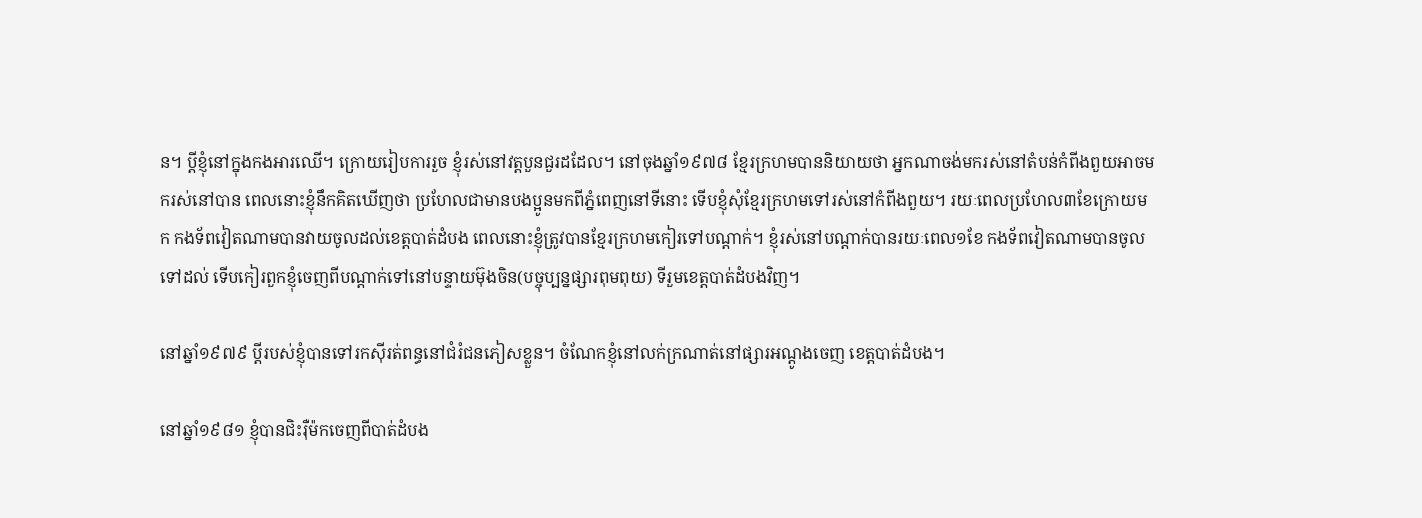ន។ ប្ដីខ្ញុំនៅក្នុងកងអារឈើ។ ក្រោយរៀបការរួច ខ្ញុំរស់នៅវត្តបួនជួរដដែល។ នៅចុងឆ្នាំ១៩៧៨ ខ្មែរក្រហមបាននិយាយថា អ្នកណាចង់មករស់នៅតំបន់កំពីងពួយអាចមករស់នៅបាន ពេលនោះខ្ញុំនឹកគិតឃើញថា ប្រហែលជាមានបងប្អូនមកពីភ្នំពេញនៅទីនោះ ទើបខ្ញុំសុំខ្មែរក្រហមទៅរស់នៅកំពីងពួយ។ រយៈពេលប្រហែល៣ខែក្រោយមក កងទ័ពវៀតណាមបានវាយចូលដល់ខេត្តបាត់ដំបង ពេលនោះខ្ញុំត្រូវបានខ្មែរក្រហមកៀរទៅបណ្ដាក់។ ខ្ញុំរស់នៅបណ្ដាក់បានរយៈពេល១ខែ កងទ័ពវៀតណាមបានចូលទៅដល់ ទើបកៀរពួកខ្ញុំចេញពីបណ្ដាក់ទៅនៅបន្ទាយម៊ុងចិន(បច្ចុប្បន្នផ្សារពុមពុយ) ទីរួមខេត្តបាត់ដំបងវិញ។

នៅឆ្នាំ១៩៧៩ ប្ដីរបស់ខ្ញុំបានទៅរកស៊ីរត់ពន្ធនៅជំរំជនភៀសខ្លួន។ ចំណែកខ្ញុំនៅលក់ក្រណាត់នៅផ្សារអណ្ដូងចេញ ខេត្តបាត់ដំបង។

នៅឆ្នាំ១៩៨១ ខ្ញុំបានជិះរ៉ឺម៉កចេញពីបាត់ដំបង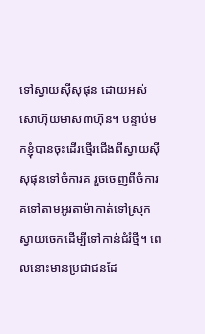ទៅស្វាយស៊ីសុផុន ដោយអស់សោហ៊ុយមាស៣ហ៊ុន។ បន្ទាប់មកខ្ញុំបានចុះដើរថ្មើរជើងពីស្វាយស៊ីសុផុនទៅចំការគ រួចចេញពីចំការគទៅតាមអូរតាម៉ាកាត់ទៅស្រុកស្វាយចេកដើម្បីទៅកាន់ជំរំថ្មី។ ពេលនោះមានប្រជាជនដែ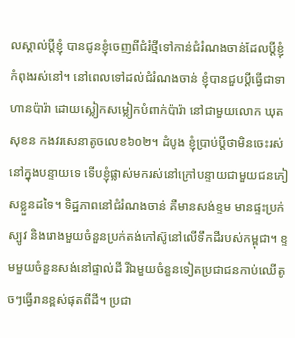លស្គាល់ប្តីខ្ញុំ បានជូនខ្ញុំចេញពីជំរំថ្មីទៅកាន់ជំរំណងចាន់ដែលប្ដីខ្ញុំកំពុងរស់នៅ។ នៅពេលទៅដល់ជំរំណងចាន់ ខ្ញុំបានជួបប្ដីធ្វើជាទាហានប៉ារ៉ា ដោយស្លៀកសម្លៀកបំពាក់ប៉ារ៉ា នៅជាមួយលោក ឃុត សុខន កងវរសេនាតូចលេខ៦០២។ ដំបូង ខ្ញុំប្រាប់ប្ដីថាមិនចេះរស់នៅក្នុងបន្ទាយទេ ទើបខ្ញុំផ្លាស់មករស់នៅក្រៅបន្ទាយជាមួយជនភៀសខ្លួនដទៃ។ ទិដ្ឋភាពនៅជំរំណងចាន់ គឺមានសង់ខ្ទម មានផ្ទះប្រក់ស្បូវ និងរោងមួយចំនួនប្រក់តង់កៅស៊ូនៅលើទឹកដីរបស់កម្ពុជា។ ខ្ទមមួយចំនួនសង់នៅផ្ទាល់ដី រីឯមួយចំនួនទៀតប្រជាជនកាប់ឈើតូចៗធ្វើរានខ្ពស់ផុតពីដី។ ប្រជា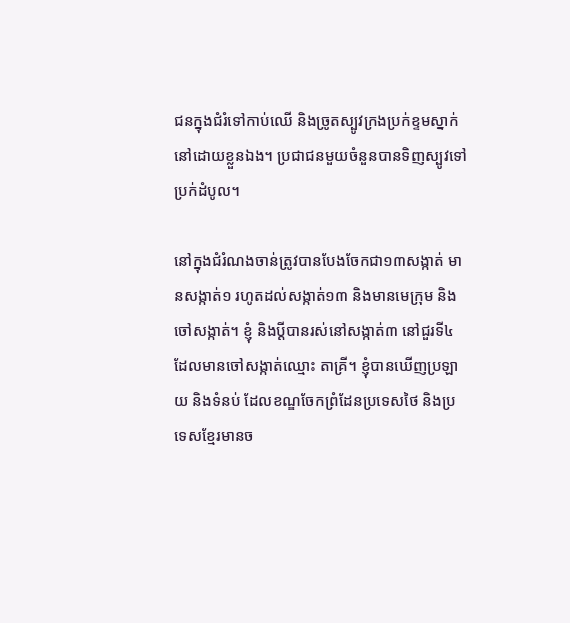ជនក្នុងជំរំទៅកាប់ឈើ និងច្រូតស្បូវក្រងប្រក់ខ្ទមស្នាក់នៅដោយខ្លួនឯង។ ប្រជាជនមួយចំនួនបានទិញស្បូវទៅប្រក់ដំបូល។

នៅក្នុងជំរំណងចាន់ត្រូវបានបែងចែកជា១៣សង្កាត់ មានសង្កាត់១ រហូតដល់សង្កាត់១៣ និងមានមេក្រុម និងចៅសង្កាត់។ ខ្ញុំ និងប្ដីបានរស់នៅសង្កាត់៣ នៅជួរទី៤ ដែលមានចៅសង្កាត់ឈ្មោះ តាគ្រី។ ខ្ញុំបានឃើញប្រឡាយ និងទំនប់ ដែលខណ្ឌចែកព្រំដែនប្រទេសថៃ និងប្រទេសខ្មែរមានច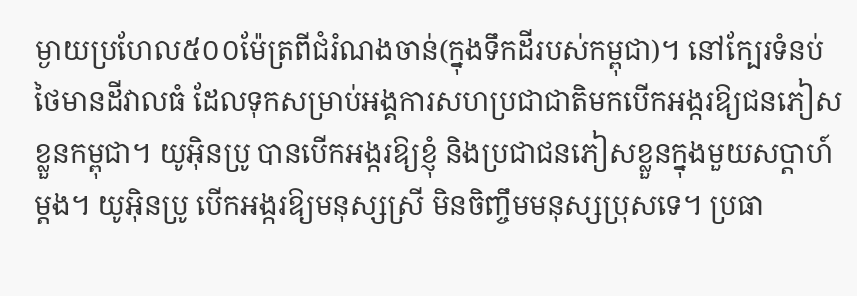ម្ងាយប្រហែល៥០០ម៉ែត្រពីជំរំណងចាន់(ក្នុងទឹកដីរបស់កម្ពុជា)។ នៅក្បែរទំនប់ថៃមានដីវាលធំ ដែលទុកសម្រាប់អង្គការសហប្រជាជាតិមកបើកអង្ករឱ្យជនភៀសខ្លួនកម្ពុជា។ យូអ៊ិនប្រូ បានបើកអង្ករឱ្យខ្ញុំ និងប្រជាជនភៀសខ្លួនក្នុងមួយសប្ដាហ៍ម្ដង។ យូអ៊ិនប្រូ បើកអង្ករឱ្យមនុស្សស្រី មិនចិញ្ចឹមមនុស្សប្រុសទេ។ ប្រធា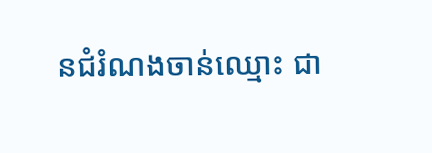នជំរំណងចាន់ឈ្មោះ ជា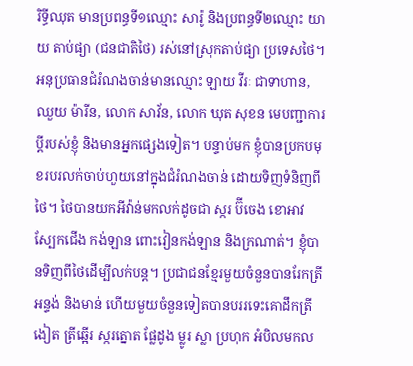រិទ្ធីឈុត មានប្រពន្ធទី១ឈ្មោះ សារ៉ូ និងប្រពន្ធទី២ឈ្មោះ យាយ តាប់ផ្យា (ជនជាតិថៃ) រស់នៅស្រុកតាប់ផ្យា ប្រទេសថៃ។ អនុប្រធានជំរំណងចាន់មានឈ្មោះ ឡាយ វីរៈ ជាទាហាន, ឈួយ ម៉ារីន, លោក សាវ័ន, លោក ឃុត សុខន មេបញ្ជាការប្ដីរបស់ខ្ញុំ និងមានអ្នកផ្សេងទៀត។ បន្ទាប់មក ខ្ញុំបានប្រកបមុខរបរលក់ចាប់ហួយនៅក្នុងជំរំណងចាន់ ដោយទិញទំនិញពីថៃ។ ថៃបានយកអីវ៉ាន់មកលក់ដូចជា ស្ករ ប៊ីចេង ខោអាវ ស្បែកជើង កង់ឡាន ពោះវៀនកង់ឡាន និងក្រណាត់។ ខ្ញុំបានទិញពីថៃដើម្បីលក់បន្ត។ ប្រជាជនខ្មែរមួយចំនួនបានរែកត្រី អន្ទង់ និងមាន់ ហើយមួយចំនួនទៀតបានបររទេះគោដឹកត្រីងៀត ត្រីឆ្អើរ ស្ករត្នោត ផ្លែដូង ម្លូរ ស្លា ប្រហុក អំបិលមកល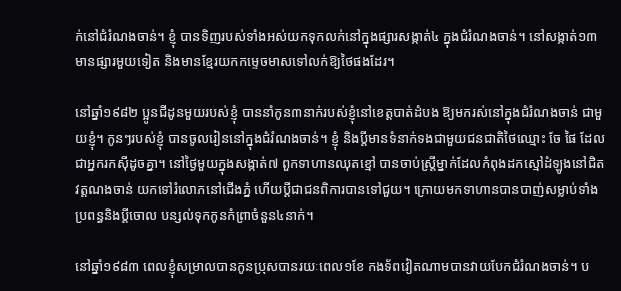ក់នៅជំរំណងចាន់។ ខ្ញុំ បានទិញរបស់ទាំងអស់យកទុកលក់នៅក្នុងផ្សារសង្កាត់៤ ក្នុងជំរំណងចាន់។ នៅសង្កាត់១៣ មានផ្សារមួយទៀត និងមានខ្មែរយកកម្ទេចមាសទៅលក់ឱ្យថៃផងដែរ។

នៅឆ្នាំ១៩៨២ ប្អូនជីដូនមួយរបស់ខ្ញុំ បាននាំកូន៣នាក់របស់ខ្ញុំនៅខេត្តបាត់ដំបង ឱ្យមករស់នៅក្នុងជំរំណងចាន់ ជាមួយខ្ញុំ។ កូនៗរបស់ខ្ញុំ បានចូលរៀននៅក្នុងជំរំណងចាន់។ ខ្ញុំ និងប្ដីមានទំនាក់ទងជាមួយជនជាតិថៃឈ្មោះ ចែ ផៃ ដែលជាអ្នករកស៊ីដូចគ្នា។ នៅថ្ងៃមួយក្នុងសង្កាត់៧ ពួកទាហានឈុតខ្មៅ បានចាប់ស្រ្តីម្នាក់ដែលកំពុងដកស្មៅដំឡូងនៅជិតវត្តណងចាន់ យកទៅរំលោភនៅជើងភ្នំ ហើយប្ដីជាជនពិការបានទៅជួយ។ ក្រោយមកទាហានបានបាញ់សម្លាប់ទាំងប្រពន្ធនិងប្ដីចោល បន្សល់ទុកកូនកំព្រាចំនួន៤នាក់។

នៅឆ្នាំ១៩៨៣ ពេលខ្ញុំសម្រាលបានកូនប្រុសបានរយៈពេល១ខែ កងទ័ពវៀតណាមបានវាយបែកជំរំណងចាន់។ ប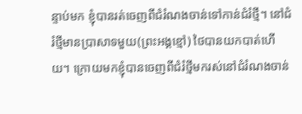ន្ទាប់មក ខ្ញុំបានរត់ចេញពីជំរំណងចាន់ទៅកាន់ជំរំថ្មី។ នៅជំរំថ្មីមានប្រាសាទមួយ(ព្រះអង្គខ្មៅ) ថៃបានយកបាត់ហើយ។ ក្រោយមកខ្ញុំបានចេញពីជំរំថ្មីមករស់នៅជំរំណងចាន់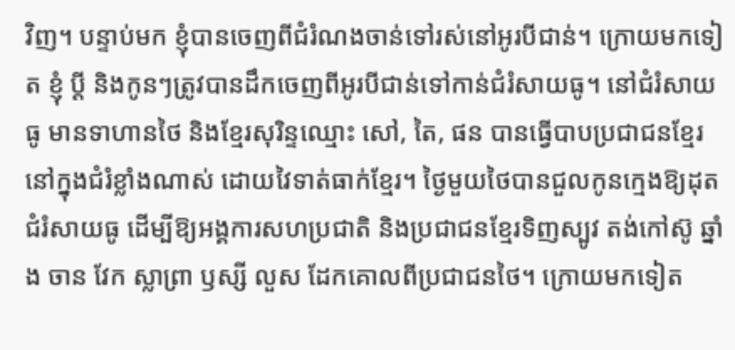វិញ។ បន្ទាប់មក ខ្ញុំបានចេញពីជំរំណងចាន់ទៅរស់នៅអូរបីជាន់។ ក្រោយមកទៀត ខ្ញុំ ប្ដី និងកូនៗត្រូវបានដឹកចេញពីអូរបីជាន់ទៅកាន់ជំរំសាយធូ។ នៅជំរំសាយធូ មានទាហានថៃ និងខ្មែរសុរិន្ទឈ្មោះ សៅ, តៃ, ផន បានធ្វើបាបប្រជាជនខ្មែរនៅក្នុងជំរំខ្លាំងណាស់ ដោយវៃទាត់ធាក់ខ្មែរ។ ថ្ងៃមួយថៃបានជួលកូនក្មេងឱ្យដុតជំរំសាយធូ ដើម្បីឱ្យអង្គការសហប្រជាតិ និងប្រជាជនខ្មែរទិញស្បូវ តង់កៅស៊ូ ឆ្នាំង ចាន វែក ស្លាព្រា ឫស្សី លួស ដែកគោលពីប្រជាជនថៃ។ ក្រោយមកទៀត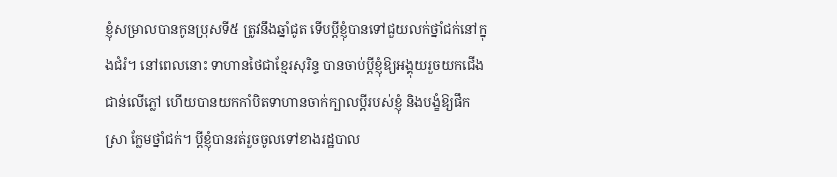ខ្ញុំសម្រាលបានកូនប្រុសទី៥ ត្រូវនឹងឆ្នាំជូត ទើបប្ដីខ្ញុំបានទៅជួយលក់ថ្នាំជក់នៅក្នុងជំរំ។ នៅពេលនោះ ទាហានថៃជាខ្មែរសុរិន្ទ បានចាប់ប្ដីខ្ញុំឱ្យអង្គុយរួចយកជើងជាន់លើភ្លៅ ហើយបានយកកាំបិតទាហានចាក់ក្បាលប្ដីរបស់ខ្ញុំ និងបង្ខំឱ្យផឹកស្រា ក្លែមថ្នាំជក់។ ប្ដីខ្ញុំបានរត់រួចចូលទៅខាងរដ្ឋបាល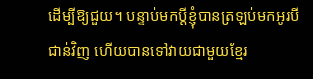ដើម្បីឱ្យជួយ។ បន្ទាប់មកប្ដីខ្ញុំបានត្រឡប់មកអូរបីជាន់វិញ ហើយបានទៅវាយជាមួយខ្មែរ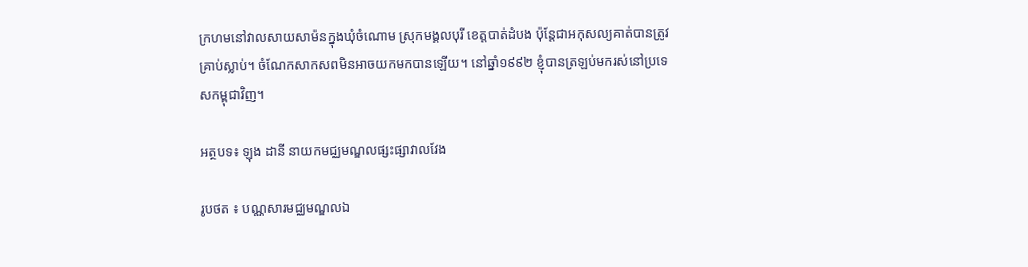ក្រហមនៅវាលសាយសាម៉នក្នុងឃុំចំណោម ស្រុកមង្គលបុរី ខេត្តបាត់ដំបង ប៉ុន្ដែជាអកុសល្យគាត់បានត្រូវគ្រាប់ស្លាប់។ ចំណែកសាកសពមិនអាចយកមកបានឡើយ។ នៅឆ្នាំ១៩៩២ ខ្ញុំបានត្រឡប់មករស់នៅប្រទេសកម្ពុជាវិញ។

អត្ថបទ៖ ឡុង ដានី នាយកមជ្ឈមណ្ឌលផ្សះផ្សាវាលវែង

រូបថត ៖ បណ្ណសារមជ្ឈមណ្ឌលឯ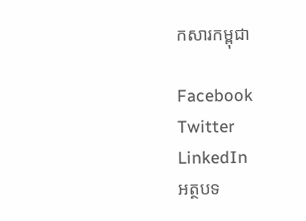កសារកម្ពុជា

Facebook
Twitter
LinkedIn
អត្ថបទ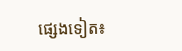ផ្សេងទៀត៖